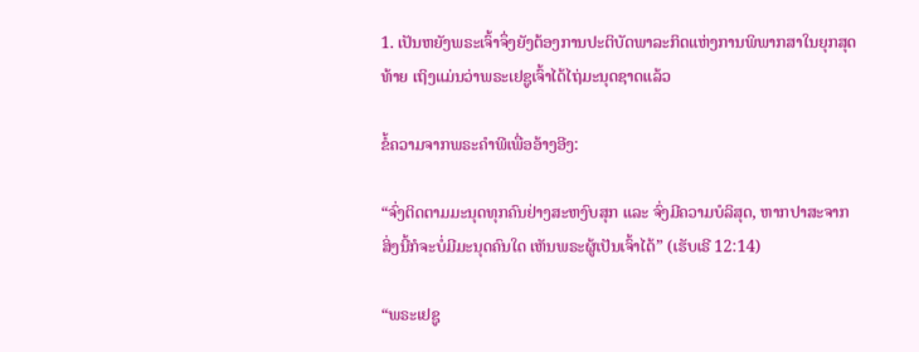1. ເປັນຫຍັງພຣະເຈົ້າຈຶ່ງຍັງຕ້ອງການປະຕິບັດພາລະກິດແຫ່ງການພິພາກສາໃນຍຸກສຸດທ້າຍ ເຖິງແມ່ນວ່າພຣະເຢຊູເຈົ້າໄດ້ໄຖ່ມະນຸດຊາດແລ້ວ

ຂໍ້ຄວາມຈາກພຣະຄໍາພີເພື່ອອ້າງອີງ:

“ຈົ່ງຕິດຕາມມະນຸດທຸກຄົນຢ່າງສະຫງົບສຸກ ແລະ ຈົ່ງມີຄວາມບໍລິສຸດ, ຫາກປາສະຈາກສິ່ງນີ້ກໍຈະບໍ່ມີມະນຸດຄົນໃດ ເຫັນພຣະຜູ້ເປັນເຈົ້າໄດ້” (ເຮັບເຣີ 12:14)

“ພຣະເຢຊູ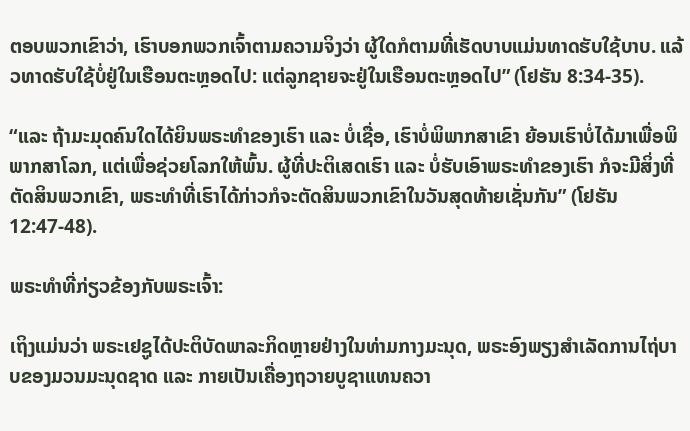ຕອບພວກເຂົາວ່າ, ເຮົາບອກພວກເຈົ້າຕາມຄວາມຈິງວ່າ ຜູ້ໃດກໍຕາມທີ່ເຮັດບາບແມ່ນທາດຮັບໃຊ້ບາບ. ແລ້ວທາດຮັບໃຊ້ບໍ່ຢູ່ໃນເຮືອນຕະຫຼອດໄປ: ແຕ່ລູກຊາຍຈະຢູ່ໃນເຮືອນຕະຫຼອດໄປ” (ໂຢຮັນ 8:34-35).

“ແລະ ຖ້າມະມຸດຄົນໃດໄດ້ຍິນພຣະທຳຂອງເຮົາ ແລະ ບໍ່ເຊື່ອ, ເຮົາບໍ່ພິພາກສາເຂົາ ຍ້ອນເຮົາບໍ່ໄດ້ມາເພື່ອພິພາກສາໂລກ, ແຕ່ເພື່ອຊ່ວຍໂລກໃຫ້ພົ້ນ. ຜູ້ທີ່ປະຕິເສດເຮົາ ແລະ ບໍ່ຮັບເອົາພຣະທໍາຂອງເຮົາ ກໍຈະມີສິ່ງທີ່ຕັດສິນພວກເຂົາ, ພຣະທໍາທີ່ເຮົາໄດ້ກ່າວກໍຈະຕັດສິນພວກເຂົາໃນວັນສຸດທ້າຍເຊັ່ນກັນ” (ໂຢຮັນ 12:47-48).

ພຣະທຳທີ່ກ່ຽວຂ້ອງກັບພຣະເຈົ້າ:

ເຖິງແມ່ນວ່າ ພຣະເຢຊູໄດ້ປະຕິບັດພາລະກິດຫຼາຍຢ່າງໃນທ່າມກາງມະນຸດ, ພຣະອົງພຽງສໍາເລັດການໄຖ່ບາບຂອງມວນມະນຸດຊາດ ແລະ ກາຍເປັນເຄື່ອງຖວາຍບູຊາແທນຄວາ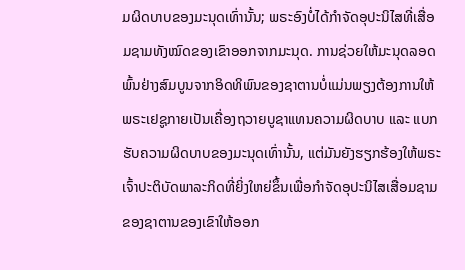ມຜິດບາບຂອງມະນຸດເທົ່ານັ້ນ; ພຣະອົງບໍ່ໄດ້ກໍາຈັດອຸປະນິໄສທີ່ເສື່ອມຊາມທັງໝົດຂອງເຂົາອອກຈາກມະນຸດ. ການຊ່ວຍໃຫ້ມະນຸດລອດພົ້ນຢ່າງສົມບູນຈາກອິດທິພົນຂອງຊາຕານບໍ່ແມ່ນພຽງຕ້ອງການໃຫ້ພຣະເຢຊູກາຍເປັນເຄື່ອງຖວາຍບູຊາແທນຄວາມຜິດບາບ ແລະ ແບກຮັບຄວາມຜິດບາບຂອງມະນຸດເທົ່ານັ້ນ, ແຕ່ມັນຍັງຮຽກຮ້ອງໃຫ້ພຣະເຈົ້າປະຕິບັດພາລະກິດທີ່ຍິ່ງໃຫຍ່ຂຶ້ນເພື່ອກຳຈັດອຸປະນິໄສເສື່ອມຊາມຂອງຊາຕານຂອງເຂົາໃຫ້ອອກ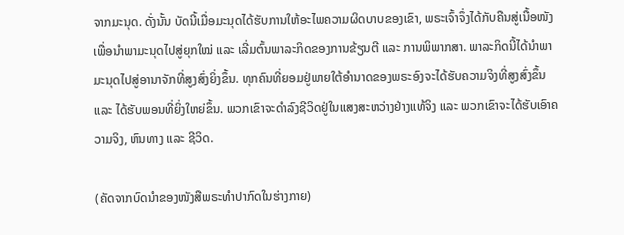ຈາກມະນຸດ. ດັ່ງນັ້ນ ບັດນີ້ເມື່ອມະນຸດໄດ້ຮັບການໃຫ້ອະໄພຄວາມຜິດບາບຂອງເຂົາ, ພຣະເຈົ້າຈຶ່ງໄດ້ກັບຄືນສູ່ເນື້ອໜັງ ເພື່ອນໍາພາມະນຸດໄປສູ່ຍຸກໃໝ່ ແລະ ເລີ່ມຕົ້ນພາລະກິດຂອງການຂ້ຽນຕີ ແລະ ການພິພາກສາ. ພາລະກິດນີ້ໄດ້ນໍາພາມະນຸດໄປສູ່ອານາຈັກທີ່ສູງສົ່ງຍິ່ງຂຶ້ນ. ທຸກຄົນທີ່ຍອມຢູ່ພາຍໃຕ້ອຳນາດຂອງພຣະອົງຈະໄດ້ຮັບຄວາມຈິງທີ່ສູງສົ່ງຂຶ້ນ ແລະ ໄດ້ຮັບພອນທີ່ຍິ່ງໃຫຍ່ຂຶ້ນ. ພວກເຂົາຈະດຳລົງຊີວິດຢູ່ໃນແສງສະຫວ່າງຢ່າງແທ້ຈິງ ແລະ ພວກເຂົາຈະໄດ້ຮັບເອົາຄວາມຈິງ, ຫົນທາງ ແລະ ຊີວິດ.

(ຄັດຈາກບົດນໍາຂອງໜັງສືພຣະທຳປາກົດໃນຮ່າງກາຍ)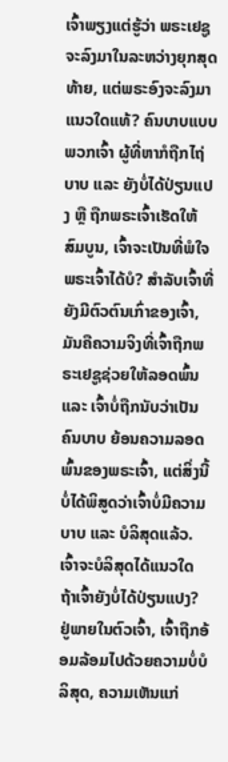ເຈົ້າພຽງແຕ່ຮູ້ວ່າ ພຣະເຢຊູຈະລົງມາໃນລະຫວ່າງຍຸກສຸດທ້າຍ, ແຕ່ພຣະອົງຈະລົງມາແນວໃດແທ້? ຄົນບາບແບບພວກເຈົ້າ ຜູ້ທີ່ຫາກໍຖືກໄຖ່ບາບ ແລະ ຍັງບໍ່ໄດ້ປ່ຽນແປງ ຫຼື ຖືກພຣະເຈົ້າເຮັດໃຫ້ສົມບູນ, ເຈົ້າຈະເປັນທີ່ພໍໃຈພຣະເຈົ້າໄດ້ບໍ? ສຳລັບເຈົ້າທີ່ຍັງມີຕົວຕົນເກົ່າຂອງເຈົ້າ, ມັນຄືຄວາມຈິງທີ່ເຈົ້າຖືກພຣະເຢຊູຊ່ວຍໃຫ້ລອດພົ້ນ ແລະ ເຈົ້າບໍ່ຖືກນັບວ່າເປັນຄົນບາບ ຍ້ອນຄວາມລອດພົ້ນຂອງພຣະເຈົ້າ, ແຕ່ສິ່ງນີ້ບໍ່ໄດ້ພິສູດວ່າເຈົ້າບໍ່ມີຄວາມບາບ ແລະ ບໍລິສຸດແລ້ວ. ເຈົ້າຈະບໍລິສຸດໄດ້ແນວໃດ ຖ້າເຈົ້າຍັງບໍ່ໄດ້ປ່ຽນແປງ? ຢູ່ພາຍໃນຕົວເຈົ້າ, ເຈົ້າຖືກອ້ອມລ້ອມໄປດ້ວຍຄວາມບໍ່ບໍລິສຸດ, ຄວາມເຫັນແກ່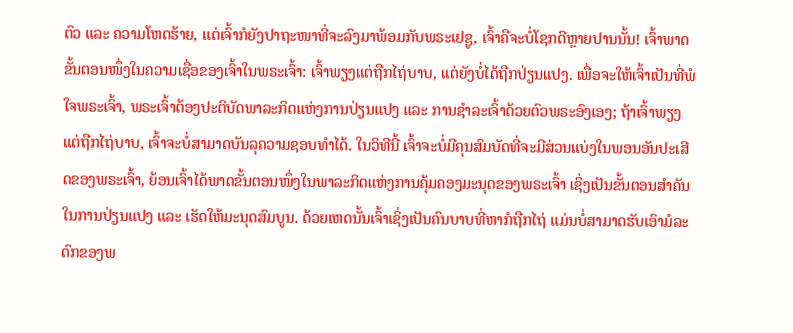ຕົວ ແລະ ຄວາມໂຫດຮ້າຍ, ແຕ່ເຈົ້າກໍຍັງປາຖະໜາທີ່ຈະລົງມາພ້ອມກັບພຣະເຢຊູ, ເຈົ້າຄືຈະບໍ່ໂຊກດີຫຼາຍປານນັ້ນ! ເຈົ້າພາດຂັ້ນຕອນໜຶ່ງໃນຄວາມເຊື່ອຂອງເຈົ້າໃນພຣະເຈົ້າ: ເຈົ້າພຽງແຕ່ຖືກໄຖ່ບາບ, ແຕ່ຍັງບໍ່ໄດ້ຖືກປ່ຽນແປງ. ເພື່ອຈະໃຫ້ເຈົ້າເປັນທີ່ພໍໃຈພຣະເຈົ້າ, ພຣະເຈົ້າຕ້ອງປະຕິບັດພາລະກິດແຫ່ງການປ່ຽນແປງ ແລະ ການຊໍາລະເຈົ້າດ້ວຍຕົວພຣະອົງເອງ; ຖ້າເຈົ້າພຽງແຕ່ຖືກໄຖ່ບາບ, ເຈົ້າຈະບໍ່ສາມາດບັນລຸຄວາມຊອບທໍາໄດ້. ໃນວິທີນີ້ ເຈົ້າຈະບໍ່ມີຄຸນສົມບັດທີ່ຈະມີສ່ວນແບ່ງໃນພອນອັນປະເສີດຂອງພຣະເຈົ້າ, ຍ້ອນເຈົ້າໄດ້ພາດຂັ້ນຕອນໜຶ່ງໃນພາລະກິດແຫ່ງການຄຸ້ມຄອງມະນຸດຂອງພຣະເຈົ້າ ເຊິ່ງເປັນຂັ້ນຕອນສຳຄັນໃນການປ່ຽນແປງ ແລະ ເຮັດໃຫ້ມະນຸດສົມບູນ. ດ້ວຍເຫດນັ້ນເຈົ້າເຊິ່ງເປັນຄົນບາບທີ່ຫາກໍຖືກໄຖ່ ແມ່ນບໍ່ສາມາດຮັບເອົາມໍລະດົກຂອງພ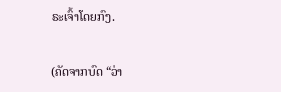ຣະເຈົ້າໂດຍກົງ.

(ຄັດຈາກບົດ “ວ່າ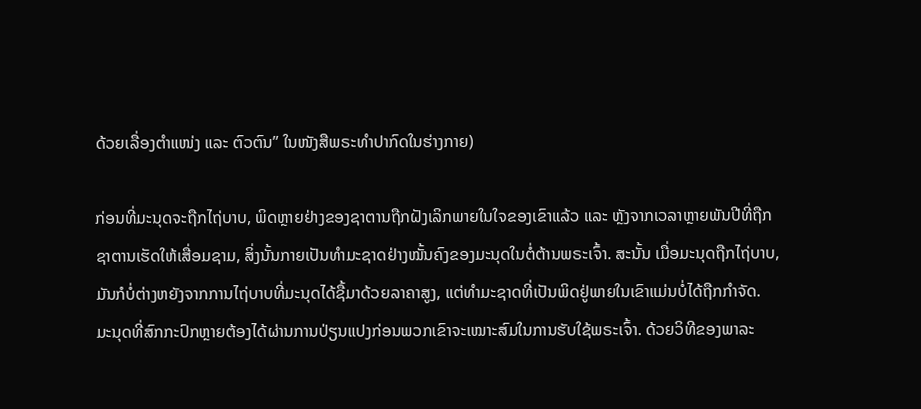ດ້ວຍເລື່ອງຕໍາແໜ່ງ ແລະ ຕົວຕົນ” ໃນໜັງສືພຣະທໍາປາກົດໃນຮ່າງກາຍ)

ກ່ອນທີ່ມະນຸດຈະຖືກໄຖ່ບາບ, ພິດຫຼາຍຢ່າງຂອງຊາຕານຖືກຝັງເລິກພາຍໃນໃຈຂອງເຂົາແລ້ວ ແລະ ຫຼັງຈາກເວລາຫຼາຍພັນປີທີ່ຖືກຊາຕານເຮັດໃຫ້ເສື່ອມຊາມ, ສິ່ງນັ້ນກາຍເປັນທໍາມະຊາດຢ່າງໝັ້ນຄົງຂອງມະນຸດໃນຕໍ່ຕ້ານພຣະເຈົ້າ. ສະນັ້ນ ເມື່ອມະນຸດຖືກໄຖ່ບາບ, ມັນກໍບໍ່ຕ່າງຫຍັງຈາກການໄຖ່ບາບທີ່ມະນຸດໄດ້ຊື້ມາດ້ວຍລາຄາສູງ, ແຕ່ທຳມະຊາດທີ່ເປັນພິດຢູ່ພາຍໃນເຂົາແມ່ນບໍ່ໄດ້ຖືກກຳຈັດ. ມະນຸດທີ່ສົກກະປົກຫຼາຍຕ້ອງໄດ້ຜ່ານການປ່ຽນແປງກ່ອນພວກເຂົາຈະເໝາະສົມໃນການຮັບໃຊ້ພຣະເຈົ້າ. ດ້ວຍວິທີຂອງພາລະ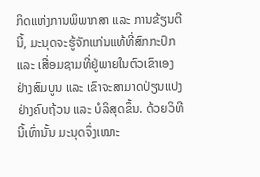ກິດແຫ່ງການພິພາກສາ ແລະ ການຂ້ຽນຕີນີ້, ມະນຸດຈະຮູ້ຈັກແກ່ນແທ້ທີ່ສົກກະປົກ ແລະ ເສື່ອມຊາມທີ່ຢູ່ພາຍໃນຕົວເຂົາເອງຢ່າງສົມບູນ ແລະ ເຂົາຈະສາມາດປ່ຽນແປງຢ່າງຄົບຖ້ວນ ແລະ ບໍລິສຸດຂຶ້ນ. ດ້ວຍວິທີນີ້ເທົ່ານັ້ນ ມະນຸດຈຶ່ງເໝາະ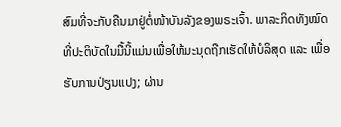ສົມທີ່ຈະກັບຄືນມາຢູ່ຕໍ່ໜ້າບັນລັງຂອງພຣະເຈົ້າ. ພາລະກິດທັງໝົດທີ່ປະຕິບັດໃນມື້ນີ້ແມ່ນເພື່ອໃຫ້ມະນຸດຖືກເຮັດໃຫ້ບໍລິສຸດ ແລະ ເພື່ອຮັບການປ່ຽນແປງ; ຜ່ານ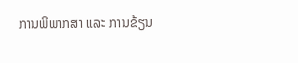ການພິພາກສາ ແລະ ການຂ້ຽນ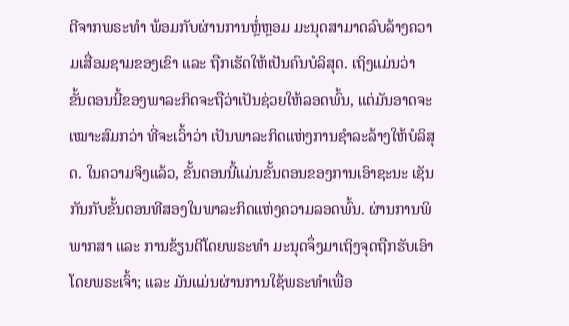ຕີຈາກພຣະທຳ ພ້ອມກັບຜ່ານການຫຼໍ່ຫຼອມ ມະນຸດສາມາດລົບລ້າງຄວາມເສື່ອມຊາມຂອງເຂົາ ແລະ ຖືກເຮັດໃຫ້ເປັນຄົນບໍລິສຸດ. ເຖິງແມ່ນວ່າ ຂັ້ນຕອນນີ້ຂອງພາລະກິດຈະຖືວ່າເປັນຊ່ວຍໃຫ້ລອດພົ້ນ, ແຕ່ມັນອາດຈະເໝາະສົມກວ່າ ທີ່ຈະເວົ້າວ່າ ເປັນພາລະກິດແຫ່ງການຊໍາລະລ້າງໃຫ້ບໍລິສຸດ. ໃນຄວາມຈິງແລ້ວ, ຂັ້ນຕອນນີ້ແມ່ນຂັ້ນຕອນຂອງການເອົາຊະນະ ເຊັນກັນກັບຂັ້ນຕອນທີສອງໃນພາລະກິດແຫ່ງຄວາມລອດພົ້ນ. ຜ່ານການພິພາກສາ ແລະ ການຂ້ຽນຕີໂດຍພຣະທຳ ມະນຸດຈຶ່ງມາເຖິງຈຸດຖືກຮັບເອົາໂດຍພຣະເຈົ້າ; ແລະ ມັນແມ່ນຜ່ານການໃຊ້ພຣະທຳເພື່ອ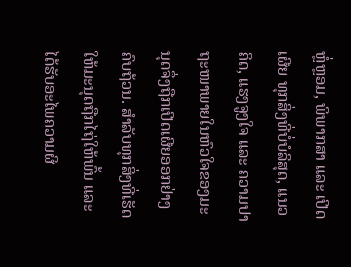ຫຼໍ່ຫຼອມ, ພິພາກສາ ແລະ ເປີດເຜີຍ ທຸກສິ່ງທີ່ບໍ່ບໍລິສຸດ, ແນວຄິດ, ແຮງຈູງໃຈ ແລະ ຄວາມປາຖະໜາພາຍໃນຫົວໃຈຂອງມະນຸດຈຶ່ງຖືກເປີດເຜີຍອອກຢ່າງຄົບຖ້ວນ. ສຳລັບທຸກສິ່ງທີ່ເຮັດໃຫ້ມະນຸດຖືກໄຖ່ໃຫ້ພົ້ນ ແລະ ໄດ້ຮັບອະໄພຄວາມຜິ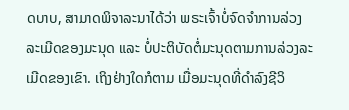ດບາບ, ສາມາດພິຈາລະນາໄດ້ວ່າ ພຣະເຈົ້າບໍ່ຈົດຈໍາການລ່ວງລະເມີດຂອງມະນຸດ ແລະ ບໍ່ປະຕິບັດຕໍ່ມະນຸດຕາມການລ່ວງລະເມີດຂອງເຂົາ. ເຖິງຢ່າງໃດກໍຕາມ ເມື່ອມະນຸດທີ່ດຳລົງຊີວິ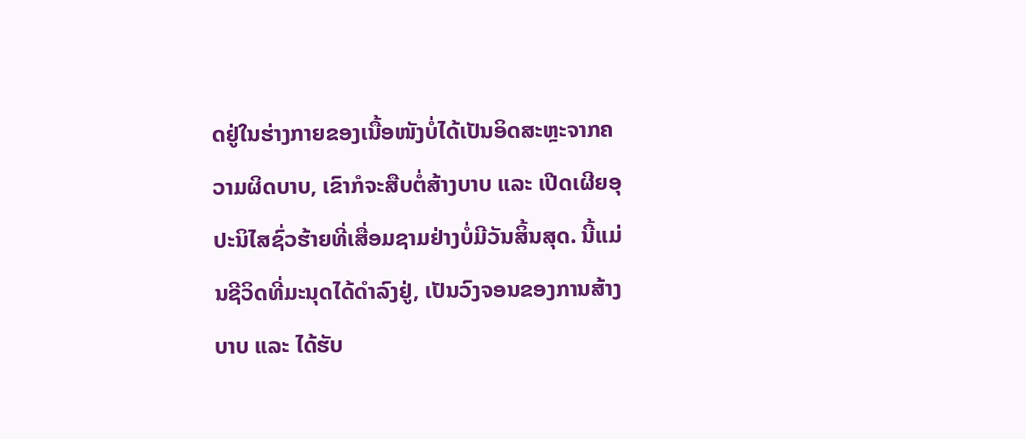ດຢູ່ໃນຮ່າງກາຍຂອງເນື້ອໜັງບໍ່ໄດ້ເປັນອິດສະຫຼະຈາກຄວາມຜິດບາບ, ເຂົາກໍຈະສືບຕໍ່ສ້າງບາບ ແລະ ເປີດເຜີຍອຸປະນິໄສຊົ່ວຮ້າຍທີ່ເສື່ອມຊາມຢ່າງບໍ່ມີວັນສິ້ນສຸດ. ນີ້ແມ່ນຊີວິດທີ່ມະນຸດໄດ້ດຳລົງຢູ່, ເປັນວົງຈອນຂອງການສ້າງບາບ ແລະ ໄດ້ຮັບ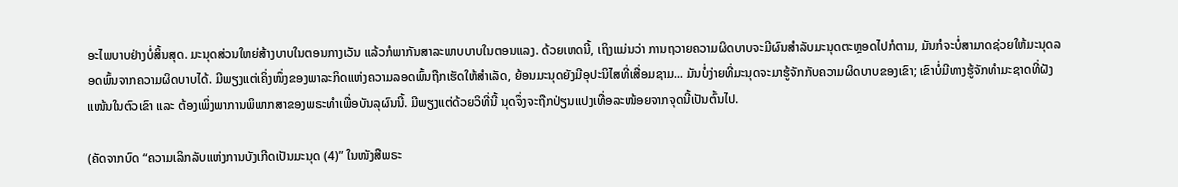ອະໄພບາບຢ່າງບໍ່ສິ້ນສຸດ. ມະນຸດສ່ວນໃຫຍ່ສ້າງບາບໃນຕອນກາງເວັນ ແລ້ວກໍພາກັນສາລະພາບບາບໃນຕອນແລງ. ດ້ວຍເຫດນີ້, ເຖິງແມ່ນວ່າ ການຖວາຍຄວາມຜິດບາບຈະມີຜົນສຳລັບມະນຸດຕະຫຼອດໄປກໍຕາມ, ມັນກໍຈະບໍ່ສາມາດຊ່ວຍໃຫ້ມະນຸດລອດພົ້ນຈາກຄວາມຜິດບາບໄດ້. ມີພຽງແຕ່ເຄິ່ງໜຶ່ງຂອງພາລະກິດແຫ່ງຄວາມລອດພົ້ນຖືກເຮັດໃຫ້ສຳເລັດ, ຍ້ອນມະນຸດຍັງມີອຸປະນິໄສທີ່ເສື່ອມຊາມ... ມັນບໍ່ງ່າຍທີ່ມະນຸດຈະມາຮູ້ຈັກກັບຄວາມຜິດບາບຂອງເຂົາ; ເຂົາບໍ່ມີທາງຮູ້ຈັກທຳມະຊາດທີ່ຝັງແໜ້ນໃນຕົວເຂົາ ແລະ ຕ້ອງເພິ່ງພາການພິພາກສາຂອງພຣະທຳເພື່ອບັນລຸຜົນນີ້. ມີພຽງແຕ່ດ້ວຍວິທີ່ນີ້ ນຸດຈຶ່ງຈະຖືກປ່ຽນແປງເທື່ອລະໜ້ອຍຈາກຈຸດນີ້ເປັນຕົ້ນໄປ.

(ຄັດຈາກບົດ “ຄວາມເລິກລັບແຫ່ງການບັງເກີດເປັນມະນຸດ (4)” ໃນໜັງສືພຣະ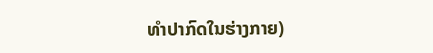ທໍາປາກົດໃນຮ່າງກາຍ)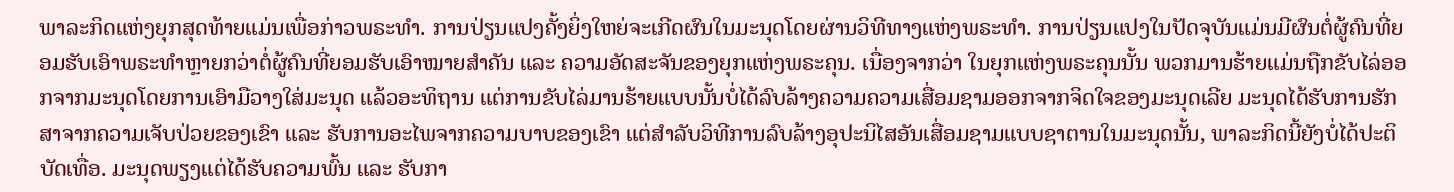ພາລະກິດແຫ່ງຍຸກສຸດທ້າຍແມ່ນເພື່ອກ່າວພຣະທໍາ. ການປ່ຽນແປງຄັ້ງຍິ່ງໃຫຍ່ຈະເກີດຜົນໃນມະນຸດໂດຍຜ່ານວິທີທາງແຫ່ງພຣະທໍາ. ການປ່ຽນແປງໃນປັດຈຸບັນແມ່ນມີຜົນຕໍ່ຜູ້ຄົນທີ່ຍອມຮັບເອົາພຣະທໍາຫຼາຍກວ່າຕໍ່ຜູ້ຄົນທີ່ຍອມຮັບເອົາໝາຍສຳຄັນ ແລະ ຄວາມອັດສະຈັນຂອງຍຸກແຫ່ງພຣະຄຸນ. ເນື່ອງຈາກວ່າ ໃນຍຸກແຫ່ງພຣະຄຸນນັ້ນ ພວກມານຮ້າຍແມ່ນຖືກຂັບໄລ່ອອກຈາກມະນຸດໂດຍການເອົາມືວາງໃສ່ມະນຸດ ແລ້ວອະທິຖານ ແຕ່ການຂັບໄລ່ມານຮ້າຍແບບນັ້ນບໍ່ໄດ້ລົບລ້າງຄວາມຄວາມເສື່ອມຊາມອອກຈາກຈິດໃຈຂອງມະນຸດເລີຍ ມະນຸດໄດ້ຮັບການຮັກສາຈາກຄວາມເຈັບປ່ວຍຂອງເຂົາ ແລະ ຮັບການອະໄພຈາກຄວາມບາບຂອງເຂົາ ແຕ່ສໍາລັບວິທີການລົບລ້າງອຸປະນິໄສອັນເສື່ອມຊາມແບບຊາຕານໃນມະນຸດນັ້ນ, ພາລະກິດນີ້ຍັງບໍ່ໄດ້ປະຕິບັດເທື່ອ. ມະນຸດພຽງແຕ່ໄດ້ຮັບຄວາມພົ້ນ ແລະ ຮັບກາ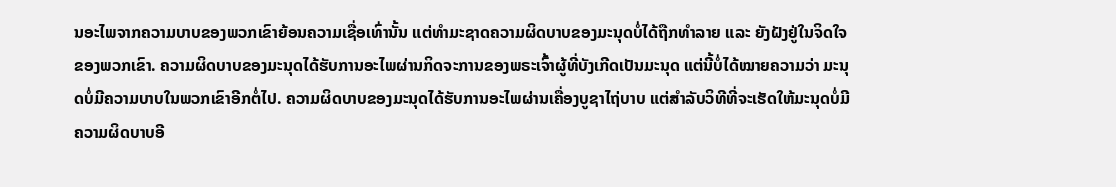ນອະໄພຈາກຄວາມບາບຂອງພວກເຂົາຍ້ອນຄວາມເຊື່ອເທົ່ານັ້ນ ແຕ່ທໍາມະຊາດຄວາມຜິດບາບຂອງມະນຸດບໍ່ໄດ້ຖືກທໍາລາຍ ແລະ ຍັງຝັງຢູ່ໃນຈິດໃຈຂອງພວກເຂົາ. ຄວາມຜິດບາບຂອງມະນຸດໄດ້ຮັບການອະໄພຜ່ານກິດຈະການຂອງພຣະເຈົ້າຜູ້ທີ່ບັງເກີດເປັນມະນຸດ ແຕ່ນີ້ບໍ່ໄດ້ໝາຍຄວາມວ່າ ມະນຸດບໍ່ມີຄວາມບາບໃນພວກເຂົາອີກຕໍ່ໄປ. ຄວາມຜິດບາບຂອງມະນຸດໄດ້ຮັບການອະໄພຜ່ານເຄື່ອງບູຊາໄຖ່ບາບ ແຕ່ສໍາລັບວິທີທີ່ຈະເຮັດໃຫ້ມະນຸດບໍ່ມີຄວາມຜິດບາບອີ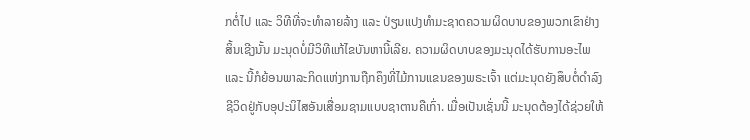ກຕໍ່ໄປ ແລະ ວິທີທີ່ຈະທຳລາຍລ້າງ ແລະ ປ່ຽນແປງທໍາມະຊາດຄວາມຜິດບາບຂອງພວກເຂົາຢ່າງສິ້ນເຊີງນັ້ນ ມະນຸດບໍ່ມີວິທີແກ້ໄຂບັນຫານີ້ເລີຍ. ຄວາມຜິດບາບຂອງມະນຸດໄດ້ຮັບການອະໄພ ແລະ ນີ້ກໍຍ້ອນພາລະກິດແຫ່ງການຖືກຄຶງທີ່ໄມ້ການແຂນຂອງພຣະເຈົ້າ ແຕ່ມະນຸດຍັງສຶບຕໍ່ດໍາລົງຊີວິດຢູ່ກັບອຸປະນິໄສອັນເສື່ອມຊາມແບບຊາຕານຄືເກົ່າ. ເມື່ອເປັນເຊັ່ນນີ້ ມະນຸດຕ້ອງໄດ້ຊ່ວຍໃຫ້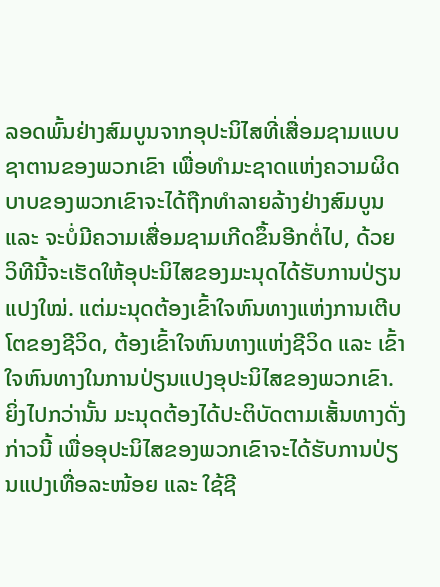ລອດພົ້ນຢ່າງສົມບູນຈາກອຸປະນິໄສທີ່ເສື່ອມຊາມແບບຊາຕານຂອງພວກເຂົາ ເພື່ອທໍາມະຊາດແຫ່ງຄວາມຜິດບາບຂອງພວກເຂົາຈະໄດ້ຖືກທຳລາຍລ້າງຢ່າງສົມບູນ ແລະ ຈະບໍ່ມີຄວາມເສື່ອມຊາມເກີດຂຶ້ນອີກຕໍ່ໄປ, ດ້ວຍວິທີນີ້ຈະເຮັດໃຫ້ອຸປະນິໄສຂອງມະນຸດໄດ້ຮັບການປ່ຽນແປງໃໝ່. ແຕ່ມະນຸດຕ້ອງເຂົ້າໃຈຫົນທາງແຫ່ງການເຕີບໂຕຂອງຊີວິດ, ຕ້ອງເຂົ້າໃຈຫົນທາງແຫ່ງຊີວິດ ແລະ ເຂົ້າໃຈຫົນທາງໃນການປ່ຽນແປງອຸປະນິໄສຂອງພວກເຂົາ. ຍິ່ງໄປກວ່ານັ້ນ ມະນຸດຕ້ອງໄດ້ປະຕິບັດຕາມເສັ້ນທາງດັ່ງກ່າວນີ້ ເພື່ອອຸປະນິໄສຂອງພວກເຂົາຈະໄດ້ຮັບການປ່ຽນແປງເທື່ອລະໜ້ອຍ ແລະ ໃຊ້ຊີ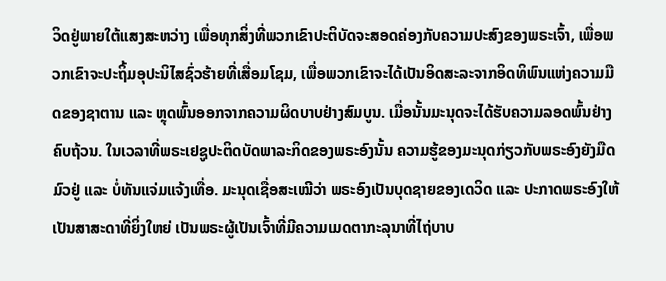ວິດຢູ່ພາຍໃຕ້ແສງສະຫວ່າງ ເພື່ອທຸກສິ່ງທີ່ພວກເຂົາປະຕິບັດຈະສອດຄ່ອງກັບຄວາມປະສົງຂອງພຣະເຈົ້າ, ເພື່ອພວກເຂົາຈະປະຖິ້ມອຸປະນິໄສຊົ່ວຮ້າຍທີ່ເສື່ອມໂຊມ, ເພື່ອພວກເຂົາຈະໄດ້ເປັນອິດສະລະຈາກອິດທິພົນແຫ່ງຄວາມມືດຂອງຊາຕານ ແລະ ຫຼຸດພົ້ນອອກຈາກຄວາມຜິດບາບຢ່າງສົມບູນ. ເມື່ອນັ້ນມະນຸດຈະໄດ້ຮັບຄວາມລອດພົ້ນຢ່າງຄົບຖ້ວນ. ໃນເວລາທີ່ພຣະເຢຊູປະຕິດບັດພາລະກິດຂອງພຣະອົງນັ້ນ ຄວາມຮູ້ຂອງມະນຸດກ່ຽວກັບພຣະອົງຍັງມືດມົວຢູ່ ແລະ ບໍ່ທັນແຈ່ມແຈ້ງເທື່ອ. ມະນຸດເຊື່ອສະເໝີວ່າ ພຣະອົງເປັນບຸດຊາຍຂອງເດວິດ ແລະ ປະກາດພຣະອົງໃຫ້ເປັນສາສະດາທີ່ຍິ່ງໃຫຍ່ ເປັນພຣະຜູ້ເປັນເຈົ້າທີ່ມີຄວາມເມດຕາກະລຸນາທີ່ໄຖ່ບາບ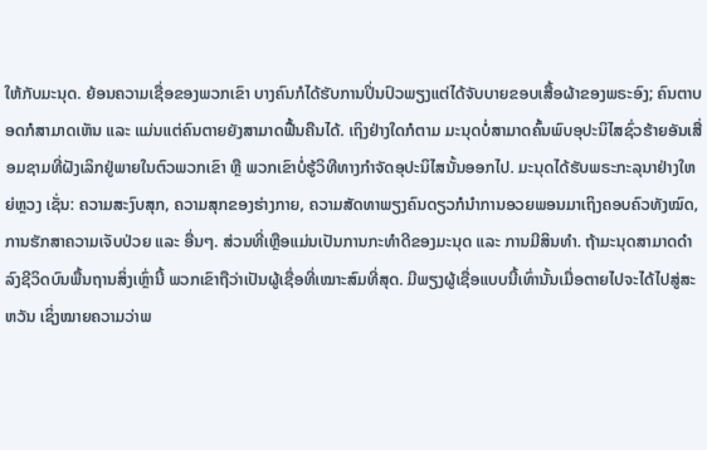ໃຫ້ກັບມະນຸດ. ຍ້ອນຄວາມເຊື່ອຂອງພວກເຂົາ ບາງຄົນກໍໄດ້ຮັບການປິ່ນປົວພຽງແຕ່ໄດ້ຈັບບາຍຂອບເສື້ອຜ້າຂອງພຣະອົງ; ຄົນຕາບອດກໍສາມາດເຫັນ ແລະ ແມ່ນແຕ່ຄົນຕາຍຍັງສາມາດຟື້ນຄືນໄດ້. ເຖິງຢ່າງໃດກໍຕາມ ມະນຸດບໍ່ສາມາດຄົ້ນພົບອຸປະນິໄສຊົ່ວຮ້າຍອັນເສື່ອມຊາມທີ່ຝັງເລິກຢູ່ພາຍໃນຕົວພວກເຂົາ ຫຼື ພວກເຂົາບໍ່ຮູ້ວິທີທາງກໍາຈັດອຸປະນິໄສນັ້ນອອກໄປ. ມະນຸດໄດ້ຮັບພຣະກະລຸນາຢ່າງໃຫຍ່ຫຼວງ ເຊັ່ນ: ຄວາມສະງົບສຸກ, ຄວາມສຸກຂອງຮ່າງກາຍ, ຄວາມສັດທາພຽງຄົນດຽວກໍນໍາການອວຍພອນມາເຖິງຄອບຄົວທັງໝົດ, ການຮັກສາຄວາມເຈັບປ່ວຍ ແລະ ອື່ນໆ. ສ່ວນທີ່ເຫຼືອແມ່ນເປັນການກະທໍາດີຂອງມະນຸດ ແລະ ການມີສິນທໍາ. ຖ້າມະນຸດສາມາດດໍາລົງຊີວິດບົນພື້ນຖານສິ່ງເຫຼົ່ານີ້ ພວກເຂົາຖືວ່າເປັນຜູ້ເຊື່ອທີ່ເໝາະສົມທີ່ສຸດ. ມີພຽງຜູ້ເຊື່ອແບບນີ້ເທົ່ານັ້ນເມື່ອຕາຍໄປຈະໄດ້ໄປສູ່ສະຫວັນ ເຊິ່ງໝາຍຄວາມວ່າພ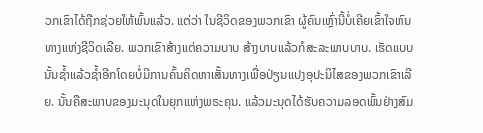ວກເຂົາໄດ້ຖືກຊ່ວຍໃຫ້ພົ້ນແລ້ວ. ແຕ່ວ່າ ໃນຊີວິດຂອງພວກເຂົາ ຜູ້ຄົນເຫຼົ່ານີ້ບໍ່ເຄີຍເຂົ້າໃຈຫົນທາງແຫ່ງຊີວິດເລີຍ. ພວກເຂົາສ້າງແຕ່ຄວາມບາບ ສ້າງບາບແລ້ວກໍສະລະພາບບາບ. ເຮັດແບບນັ້ນຊໍ້າແລ້ວຊໍ້າອີກໂດຍບໍ່ມີການຄົ້ນຄິດຫາເສັ້ນທາງເພື່ອປ່ຽນແປງອຸປະນິໄສຂອງພວກເຂົາເລີຍ. ນັ້ນຄືສະພາບຂອງມະນຸດໃນຍຸກແຫ່ງພຣະຄຸນ. ແລ້ວມະນຸດໄດ້ຮັບຄວາມລອດພົ້ນຢ່າງສົມ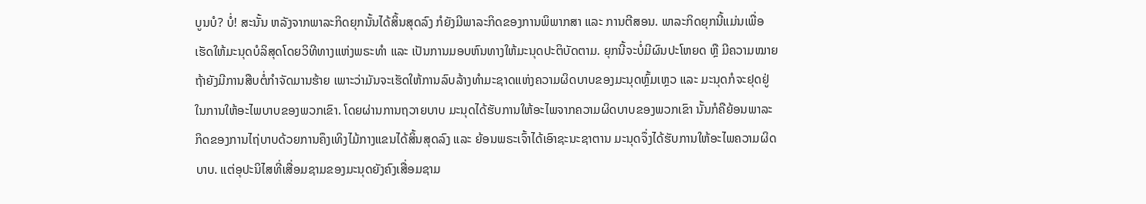ບູນບໍ? ບໍ່! ສະນັ້ນ ຫລັງຈາກພາລະກິດຍຸກນັ້ນໄດ້ສິ້ນສຸດລົງ ກໍຍັງມີພາລະກິດຂອງການພິພາກສາ ແລະ ການຕີສອນ. ພາລະກິດຍຸກນີ້ແມ່ນເພື່ອເຮັດໃຫ້ມະນຸດບໍລິສຸດໂດຍວິທີທາງແຫ່ງພຣະທໍາ ແລະ ເປັນການມອບຫົນທາງໃຫ້ມະນຸດປະຕິບັດຕາມ. ຍຸກນີ້ຈະບໍ່ມີຜົນປະໂຫຍດ ຫຼື ມີຄວາມໝາຍ ຖ້າຍັງມີການສືບຕໍ່ກໍາຈັດມານຮ້າຍ ເພາະວ່າມັນຈະເຮັດໃຫ້ການລົບລ້າງທໍາມະຊາດແຫ່ງຄວາມຜິດບາບຂອງມະນຸດຫຼົ້ມເຫຼວ ແລະ ມະນຸດກໍຈະຢຸດຢູ່ໃນການໃຫ້ອະໄພບາບຂອງພວກເຂົາ. ໂດຍຜ່ານການຖວາຍບາບ ມະນຸດໄດ້ຮັບການໃຫ້ອະໄພຈາກຄວາມຜິດບາບຂອງພວກເຂົາ ນັ້ນກໍຄືຍ້ອນພາລະກິດຂອງການໄຖ່ບາບດ້ວຍການຄຶງເທິງໄມ້ກາງແຂນໄດ້ສິ້ນສຸດລົງ ແລະ ຍ້ອນພຣະເຈົ້າໄດ້ເອົາຊະນະຊາຕານ ມະນຸດຈຶ່ງໄດ້ຮັບການໃຫ້ອະໄພຄວາມຜິດບາບ. ແຕ່ອຸປະນິໄສທີ່ເສື່ອມຊາມຂອງມະນຸດຍັງຄົງເສື່ອມຊາມ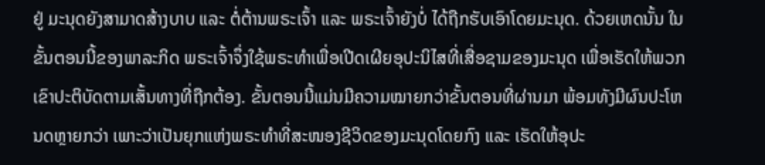ຢູ່ ມະນຸດຍັງສາມາດສ້າງບາບ ແລະ ຕໍ່ຕ້ານພຣະເຈົ້າ ແລະ ພຣະເຈົ້າຍັງບໍ່ ໄດ້ຖືກຮັບເອົາໂດຍມະນຸດ. ດ້ວຍເຫດນັ້ນ ໃນຂັ້ນຕອນນີ້ຂອງພາລະກິດ ພຣະເຈົ້າຈຶ່ງໃຊ້ພຣະທໍາເພື່ອເປີດເຜີຍອຸປະນິໄສທີ່ເສື່ອຊາມຂອງມະນຸດ ເພື່ອເຮັດໃຫ້ພວກເຂົາປະຕິບັດຕາມເສັ້ນທາງທີ່ຖືກຕ້ອງ. ຂັ້ນຕອນນີ້ແມ່ນມີຄວາມໝາຍກວ່າຂັ້ນຕອນທີ່ຜ່ານມາ ພ້ອມທັງມີຜົນປະໂຫນດຫຼາຍກວ່າ ເພາະວ່າເປັນຍຸກແຫ່ງພຣະທໍາທີ່ສະໜອງຊີວິດຂອງມະນຸດໂດຍກົງ ແລະ ເຮັດໃຫ້ອຸປະ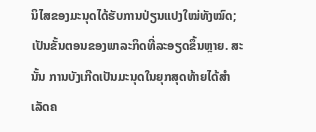ນິໄສຂອງມະນຸດໄດ້ຮັບການປ່ຽນແປງໃໝ່ທັງໝົດ; ເປັນຂັ້ນຕອນຂອງພາລະກິດທີ່ລະອຽດຂຶ້ນຫຼາຍ. ສະນັ້ນ ການບັງເກີດເປັນມະນຸດໃນຍຸກສຸດທ້າຍໄດ້ສໍາເລັດຄ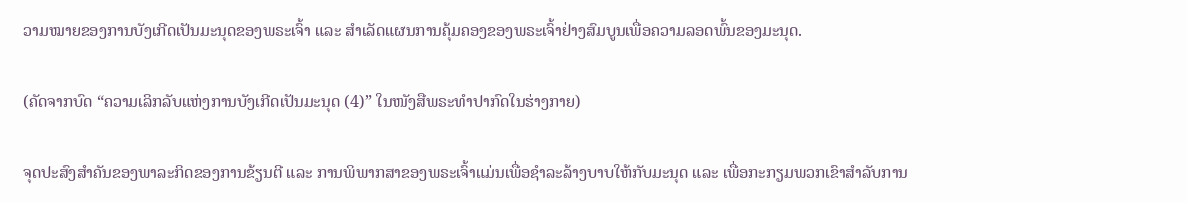ວາມໝາຍຂອງການບັງເກີດເປັນມະນຸດຂອງພຣະເຈົ້າ ແລະ ສໍາເລັດແຜນການຄຸ້ມຄອງຂອງພຣະເຈົ້າຢ່າງສົມບູນເພື່ອຄວາມລອດພົ້ນຂອງມະນຸດ.

(ຄັດຈາກບົດ “ຄວາມເລິກລັບແຫ່ງການບັງເກີດເປັນມະນຸດ (4)” ໃນໜັງສືພຣະທໍາປາກົດໃນຮ່າງກາຍ)

ຈຸດປະສົງສໍາຄັນຂອງພາລະກິດຂອງການຂ້ຽນຕີ ແລະ ການພິພາກສາຂອງພຣະເຈົ້າແມ່ນເພື່ອຊໍາລະລ້າງບາບໃຫ້ກັບມະນຸດ ແລະ ເພື່ອກະກຽມພວກເຂົາສໍາລັບການ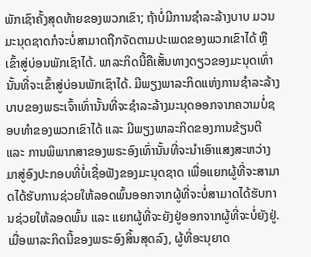ພັກເຊົາຄັ້ງສຸດທ້າຍຂອງພວກເຂົາ; ຖ້າບໍ່ມີການຊໍາລະລ້າງບາບ ມວນມະນຸດຊາດກໍຈະບໍ່ສາມາດຖືກຈັດຕາມປະເພດຂອງພວກເຂົາໄດ້ ຫຼື ເຂົ້າສູ່ບ່ອນພັກເຊົາໄດ້. ພາລະກິດນີ້ຄືເສັ້ນທາງດຽວຂອງມະນຸດເທົ່ານັ້ນທີ່ຈະເຂົ້າສູ່ບ່ອນພັກເຊົາໄດ້. ມີພຽງພາລະກິດແຫ່ງການຊໍາລະລ້າງບາບຂອງພຣະເຈົ້າເທົ່ານັ້ນທີ່ຈະຊໍາລະລ້າງມະນຸດອອກຈາກຄວາມບໍ່ຊອບທໍາຂອງພວກເຂົາໄດ້ ແລະ ມີພຽງພາລະກິດຂອງການຂ້ຽນຕີ ແລະ ການພິພາກສາຂອງພຣະອົງເທົ່ານັ້ນທີ່ຈະນໍາເອົາແສງສະຫວ່າງມາສູ່ອົງປະກອບທີ່ບໍ່ເຊື່ອຟັງຂອງມະນຸດຊາດ ເພື່ອແຍກຜູ້ທີ່ຈະສາມາດໄດ້ຮັບການຊ່ວຍໃຫ້ລອດພົ້ນອອກຈາກຜູ້ທີ່ຈະບໍ່ສາມາດໄດ້ຮັບການຊ່ວຍໃຫ້ລອດພົ້ນ ແລະ ແຍກຜູ້ທີ່ຈະຍັງຢູ່ອອກຈາກຜູ້ທີ່ຈະບໍ່ຍັງຢູ່. ເມື່ອພາລະກິດນີ້ຂອງພຣະອົງສິ້ນສຸດລົງ, ຜູ້ທີ່ອະນຸຍາດ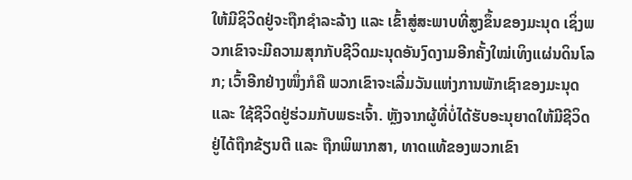ໃຫ້ມີຊິວິດຢູ່ຈະຖືກຊໍາລະລ້າງ ແລະ ເຂົ້າສູ່ສະພາບທີ່ສູງຂຶ້ນຂອງມະນຸດ ເຊິ່ງພວກເຂົາຈະມີຄວາມສຸກກັບຊີວິດມະນຸດອັນງົດງາມອີກຄັ້ງໃໝ່ເທິງແຜ່ນດິນໂລກ; ເວົ້າອີກຢ່າງໜຶ່ງກໍຄື ພວກເຂົາຈະເລີ່ມວັນແຫ່ງການພັກເຊົາຂອງມະນຸດ ແລະ ໃຊ້ຊີວິດຢູ່ຮ່ວມກັບພຣະເຈົ້າ. ຫຼັງຈາກຜູ້ທີ່ບໍ່ໄດ້ຮັບອະນຸຍາດໃຫ້ມີຊີວິດຢູ່ໄດ້ຖືກຂ້ຽນຕີ ແລະ ຖືກພິພາກສາ, ທາດແທ້ຂອງພວກເຂົາ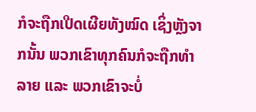ກໍຈະຖືກເປີດເຜີຍທັງໝົດ ເຊິ່ງຫຼັງຈາກນັ້ນ ພວກເຂົາທຸກຄົນກໍຈະຖືກທໍາລາຍ ແລະ ພວກເຂົາຈະບໍ່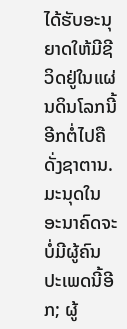ໄດ້ຮັບອະນຸຍາດໃຫ້ມີຊີວິດຢູ່ໃນແຜ່ນດິນໂລກນີ້ອີກຕໍ່ໄປຄືດັ່ງຊາຕານ. ມະນຸດໃນອະນາຄົດຈະບໍ່ມີຜູ້ຄົນປະເພດນີ້ອີກ; ຜູ້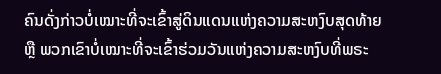ຄົນດັ່ງກ່າວບໍ່ເໝາະທີ່ຈະເຂົ້າສູ່ດິນແດນແຫ່ງຄວາມສະຫງົບສຸດທ້າຍ ຫຼື ພວກເຂົາບໍ່ເໝາະທີ່ຈະເຂົ້າຮ່ວມວັນແຫ່ງຄວາມສະຫງົບທີ່ພຣະ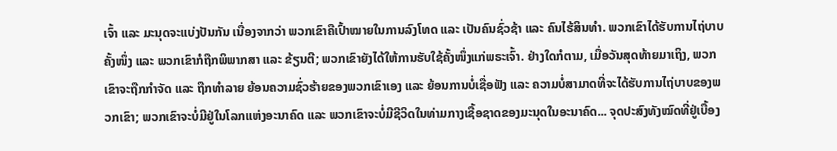ເຈົ້າ ແລະ ມະນຸດຈະແບ່ງປັນກັນ ເນື່ອງຈາກວ່າ ພວກເຂົາຄືເປົ້າໝາຍໃນການລົງໂທດ ແລະ ເປັນຄົນຊົ່ວຊ້າ ແລະ ຄົນໄຮ້ສິນທໍາ. ພວກເຂົາໄດ້ຮັບການໄຖ່ບາບຄັ້ງໜຶ່ງ ແລະ ພວກເຂົາກໍຖືກພິພາກສາ ແລະ ຂ້ຽນຕີ; ພວກເຂົາຍັງໄດ້ໃຫ້ການຮັບໃຊ້ຄັ້ງໜຶ່ງແກ່ພຣະເຈົ້າ. ຢ່າງໃດກໍຕາມ, ເມື່ອວັນສຸດທ້າຍມາເຖິງ, ພວກເຂົາຈະຖືກກໍາຈັດ ແລະ ຖືກທໍາລາຍ ຍ້ອນຄວາມຊົ່ວຮ້າຍຂອງພວກເຂົາເອງ ແລະ ຍ້ອນການບໍ່ເຊື່ອຟັງ ແລະ ຄວາມບໍ່ສາມາດທີ່ຈະໄດ້ຮັບການໄຖ່ບາບຂອງພວກເຂົາ; ພວກເຂົາຈະບໍ່ມີຢູ່ໃນໂລກແຫ່ງອະນາຄົດ ແລະ ພວກເຂົາຈະບໍ່ມີຊີວິດໃນທ່າມກາງເຊື້ອຊາດຂອງມະນຸດໃນອະນາຄົດ... ຈຸດປະສົງທັງໝົດທີ່ຢູ່ເບື້ອງ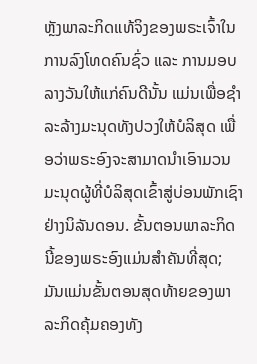ຫຼັງພາລະກິດແທ້ຈິງຂອງພຣະເຈົ້າໃນການລົງໂທດຄົນຊົ່ວ ແລະ ການມອບລາງວັນໃຫ້ແກ່ຄົນດີນັ້ນ ແມ່ນເພື່ອຊໍາລະລ້າງມະນຸດທັງປວງໃຫ້ບໍລິສຸດ ເພື່ອວ່າພຣະອົງຈະສາມາດນໍາເອົາມວນມະນຸດຜູ້ທີ່ບໍລິສຸດເຂົ້າສູ່ບ່ອນພັກເຊົາຢ່າງນິລັນດອນ. ຂັ້ນຕອນພາລະກິດນີ້ຂອງພຣະອົງແມ່ນສໍາຄັນທີ່ສຸດ; ມັນແມ່ນຂັ້ນຕອນສຸດທ້າຍຂອງພາລະກິດຄຸ້ມຄອງທັງ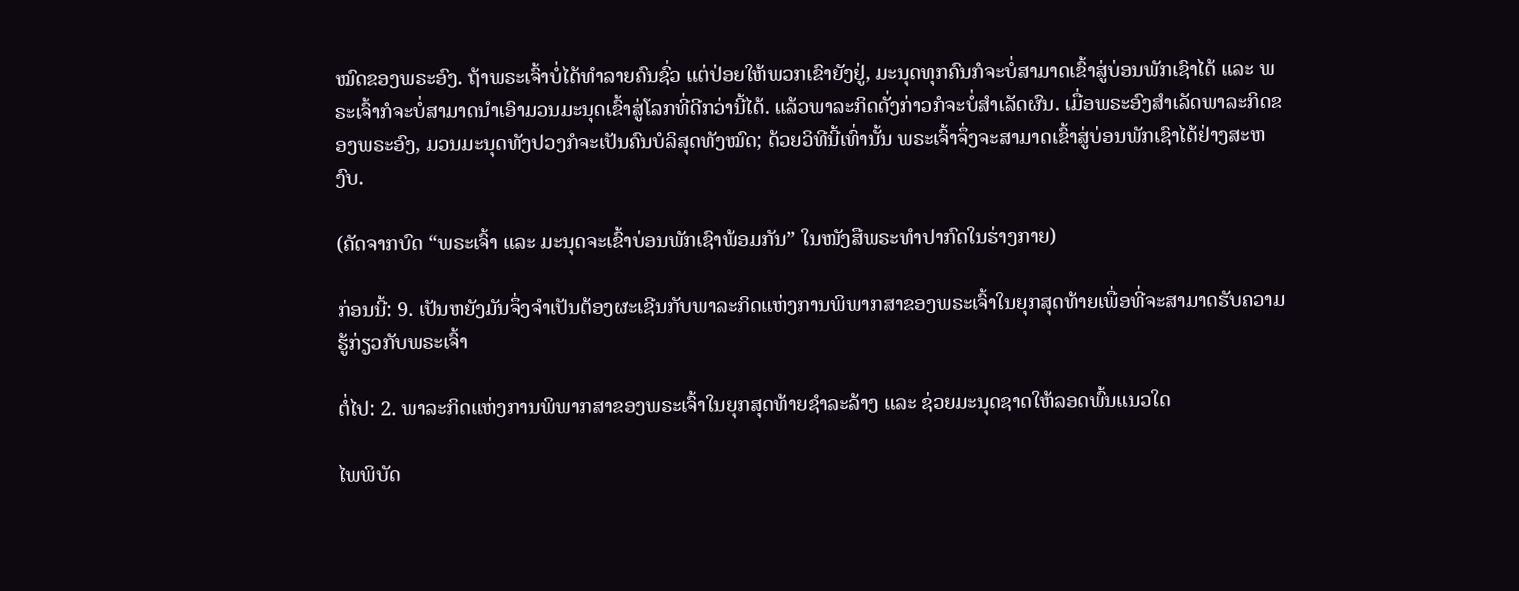ໝົດຂອງພຣະອົງ. ຖ້າພຣະເຈົ້າບໍ່ໄດ້ທໍາລາຍຄົນຊົ່ວ ແຕ່ປ່ອຍໃຫ້ພວກເຂົາຍັງຢູ່, ມະນຸດທຸກຄົນກໍຈະບໍ່ສາມາດເຂົ້າສູ່ບ່ອນພັກເຊົາໄດ້ ແລະ ພຣະເຈົ້າກໍຈະບໍ່ສາມາດນໍາເອົາມວນມະນຸດເຂົ້າສູ່ໂລກທີ່ດີກວ່ານີ້ໄດ້. ແລ້ວພາລະກິດດັ່ງກ່າວກໍຈະບໍ່ສໍາເລັດຜົນ. ເມື່ອພຣະອົງສໍາເລັດພາລະກິດຂອງພຣະອົງ, ມວນມະນຸດທັງປວງກໍຈະເປັນຄົນບໍລິສຸດທັງໝົດ; ດ້ວຍວິທີນີ້ເທົ່ານັ້ນ ພຣະເຈົ້າຈຶ່ງຈະສາມາດເຂົ້າສູ່ບ່ອນພັກເຊົາໄດ້ຢ່າງສະຫງົບ.

(ຄັດຈາກບົດ “ພຣະເຈົ້າ ແລະ ມະນຸດຈະເຂົ້າບ່ອນພັກເຊົາພ້ອມກັນ” ໃນໜັງສືພຣະທໍາປາກົດໃນຮ່າງກາຍ)

ກ່ອນນີ້: 9. ເປັນຫຍັງມັນຈຶ່ງຈຳເປັນຕ້ອງຜະເຊີນກັບພາລະກິດແຫ່ງການພິພາກສາຂອງພຣະເຈົ້າໃນຍຸກສຸດທ້າຍເພື່ອທີ່ຈະສາມາດຮັບຄວາມຮູ້ກ່ຽວກັບພຣະເຈົ້າ

ຕໍ່ໄປ: 2. ພາລະກິດແຫ່ງການພິພາກສາຂອງພຣະເຈົ້າໃນຍຸກສຸດທ້າຍຊໍາລະລ້າງ ແລະ ຊ່ວຍມະນຸດຊາດໃຫ້ລອດພົ້ນແນວໃດ

ໄພພິບັດ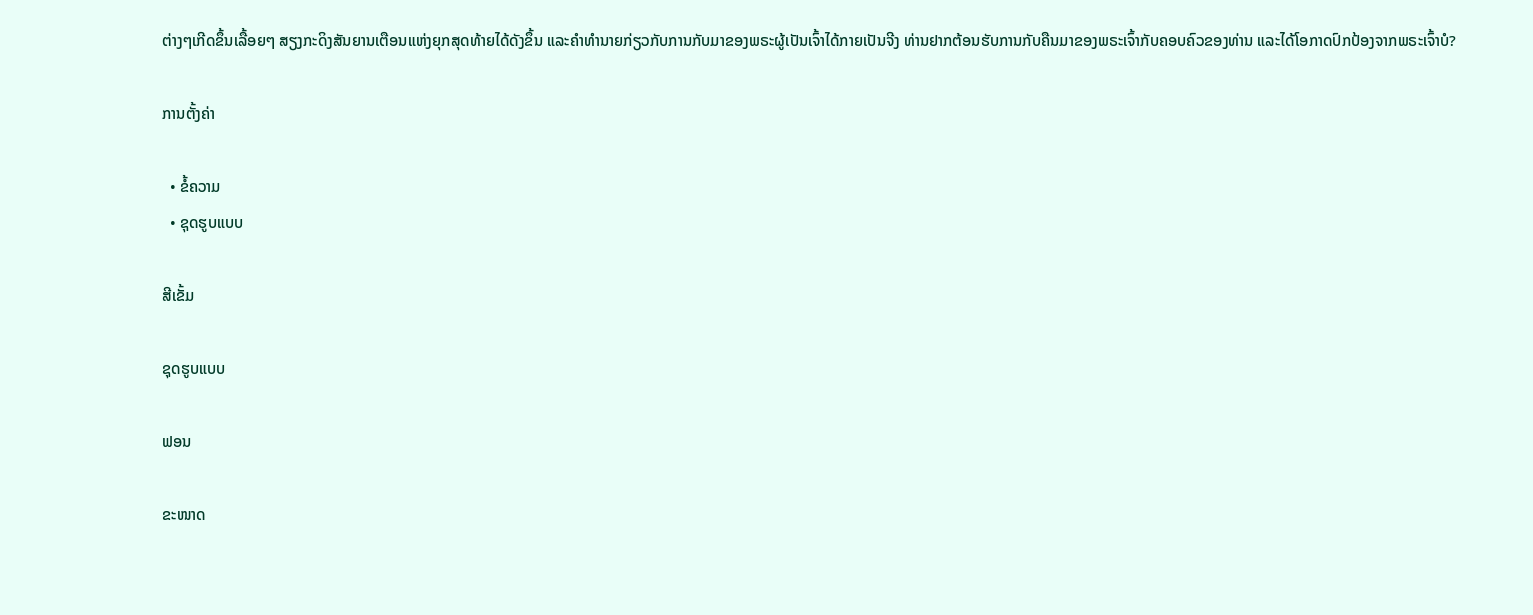ຕ່າງໆເກີດຂຶ້ນເລື້ອຍໆ ສຽງກະດິງສັນຍານເຕືອນແຫ່ງຍຸກສຸດທ້າຍໄດ້ດັງຂຶ້ນ ແລະຄໍາທໍານາຍກ່ຽວກັບການກັບມາຂອງພຣະຜູ້ເປັນເຈົ້າໄດ້ກາຍເປັນຈີງ ທ່ານຢາກຕ້ອນຮັບການກັບຄືນມາຂອງພຣະເຈົ້າກັບຄອບຄົວຂອງທ່ານ ແລະໄດ້ໂອກາດປົກປ້ອງຈາກພຣະເຈົ້າບໍ?

ການຕັ້ງຄ່າ

  • ຂໍ້ຄວາມ
  • ຊຸດຮູບແບບ

ສີເຂັ້ມ

ຊຸດຮູບແບບ

ຟອນ

ຂະໜາດ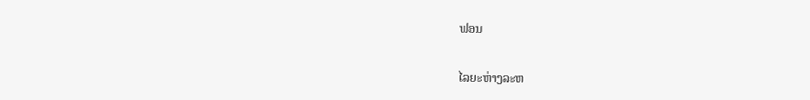ຟອນ

ໄລຍະຫ່າງລະຫ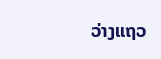ວ່າງແຖວ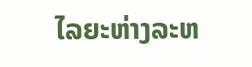ໄລຍະຫ່າງລະຫ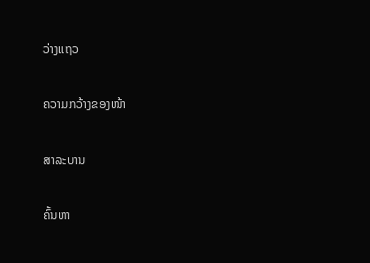ວ່າງແຖວ

ຄວາມກວ້າງຂອງໜ້າ

ສາລະບານ

ຄົ້ນຫາ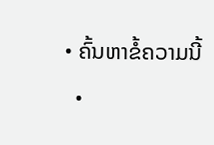• ຄົ້ນຫາຂໍ້ຄວາມນີ້
  •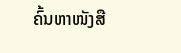ຄົ້ນຫາໜັງສື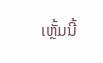ເຫຼັ້ມນີ້